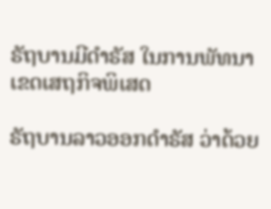ຣັຖບານມີດໍາຣັສ ໃນການພັທນາ ເຂດເສຖກິຈພິເສດ

ຣັຖບານລາວອອກດໍາຣັສ ວ່າດ້ວຍ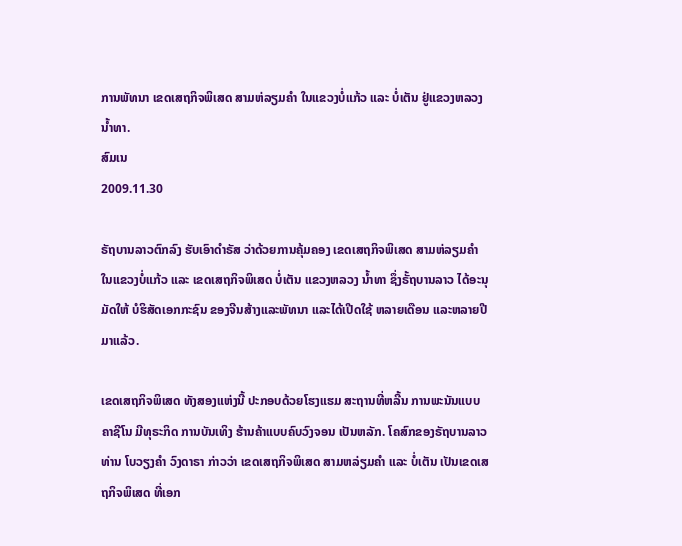ການພັທນາ ເຂດເສຖກິຈພິເສດ ສາມຫ່ລຽມຄໍາ ໃນແຂວງບໍ່ແກ້ວ ແລະ ບໍ່ເຕັນ ຢູ່ແຂວງຫລວງນໍ້າທາ.
ສົມເນ
2009.11.30

ຣັຖບານລາວຕົກລົງ ຮັບເອົາດໍາຣັສ ວ່າດ້ວຍການຄຸ້ມຄອງ ເຂດເສຖກິຈພິເສດ ສາມຫ່ລຽມຄໍາ ໃນແຂວງບໍ່ແກ້ວ ແລະ ເຂດເສຖກິຈພິເສດ ບໍ່ເຕັນ ແຂວງຫລວງ ນໍ້າທາ ຊຶ່ງຣັ້ຖບານລາວ ໄດ້ອະນຸມັດໃຫ້ ບໍຮິສັດເອກກະຊົນ ຂອງຈີນສ້າງແລະພັທນາ ແລະໄດ້ເປີດໃຊ້ ຫລາຍເດືອນ ແລະຫລາຍປີມາແລ້ວ.

ເຂດເສຖກິຈພິເສດ ທັງສອງແຫ່ງນີ້ ປະກອບດ້ວຍໂຮງແຮມ ສະຖານທີ່ຫລີ້ນ ການພະນັນແບບ ຄາຊີໂນ ມີທຸຣະກິດ ການບັນເທິງ ຮ້ານຄ້າແບບຄົບວົງຈອນ ເປັນຫລັກ. ໂຄສົກຂອງຣັຖບານລາວ ທ່ານ ໂບວຽງຄໍາ ວົງດາຣາ ກ່າວວ່າ ເຂດເສຖກິຈພິເສດ ສາມຫລ່ຽມຄໍາ ແລະ ບໍ່ເຕັນ ເປັນເຂດເສຖກິຈພິເສດ ທີ່ເອກ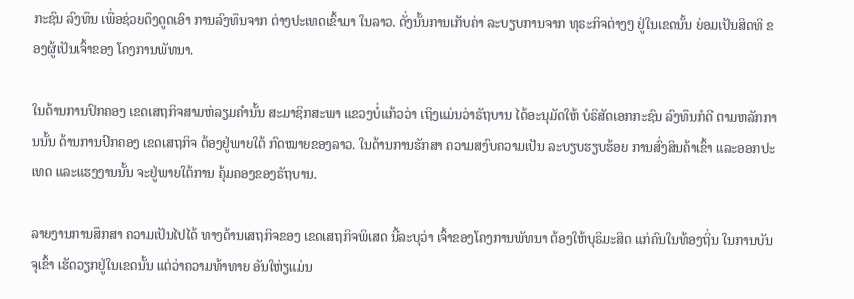ກະຊົນ ລົງທຶນ ເພື່ອຊ່ວຍດຶງດູດເອົາ ການລົງທຶນຈາກ ຕ່າງປະເທດເຂົ້າມາ ໃນລາວ. ດັ່ງນັ້ນການເກັບຄ່າ ລະບຽບການຈາກ ທຸຣະກິຈຕ່າງໆ ຢູ່ໃນເຂດນັ້ນ ຍ່ອມເປັນສິດທິ ຂອງຜູ້ເປັນເຈົ້າຂອງ ໂຄງການພັທນາ.

ໃນດ້ານການປົກຄອງ ເຂດເສຖກິຈສາມຫ່ລຽມຄໍານັ້ນ ສະມາຊິກສະພາ ແຂວງບໍ່ແກ້ວວ່າ ເຖິງແມ່ນວ່າຣັຖບານ ໄດ້ອະນຸມັດໃຫ້ ບໍຣິສັດເອກກະຊົນ ລົງທຶນກໍດີ ຕາມຫລັກການນັ້ນ ດ້ານການປົກຄອງ ເຂດເສຖກິຈ ຕ້ອງຢູ່ພາຍໃຕ້ ກົດໝາຍຂອງລາວ. ໃນດ້ານການຮັກສາ ຄວາມສງົບຄວາມເປັນ ລະບຽບຮຽບຮ້ອຍ ການສົ່ງສິນຄ້າເຂົ້າ ແລະອອກປະເທດ ແລະແຮງງານນັ້ນ ຈະຢູ່ພາຍໃຕ້ການ ຄຸ້ມຄອງຂອງຣັຖບານ.

ລາຍງານການສຶກສາ ຄວາມເປັນໄປໄດ້ ທາງດ້ານເສຖກິຈຂອງ ເຂດເສຖກິຈພິເສດ ນີ້ລະບຸວ່າ ເຈົ້າຂອງໂຄງການພັທນາ ຕ້ອງໃຫ້ບຸຣິມະສິດ ແກ່ຄົນໃນທ້ອງຖິ່ນ ໃນການບັນຈຸເຂົ້າ ເຮັດວຽກຢູ່ໃນເຂດນັ້ນ ແຕ່ວ່າຄວາມທ້າທາຍ ອັນໃຫ່ຽແມ່ນ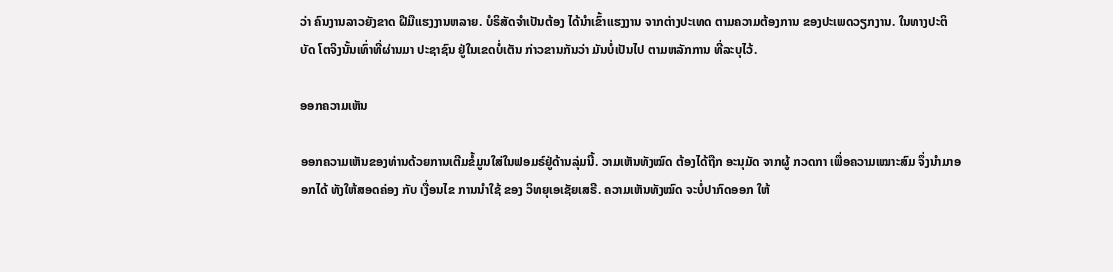ວ່າ ຄົນງານລາວຍັງຂາດ ຝີມືແຮງງານຫລາຍ. ບໍຣິສັດຈໍາເປັນຕ້ອງ ໄດ້ນໍາເຂົ້າແຮງງານ ຈາກຕ່າງປະເທດ ຕາມຄວາມຕ້ອງການ ຂອງປະເພດວຽກງານ. ໃນທາງປະຕິບັດ ໂຕຈິງນັ້ນເທົ່າທີ່ຜ່ານມາ ປະຊາຊົນ ຢູ່ໃນເຂດບໍ່ເຕັນ ກ່າວຂານກັນວ່າ ມັນບໍ່ເປັນໄປ ຕາມຫລັກການ ທີ່ລະບຸໄວ້.

ອອກຄວາມເຫັນ

ອອກຄວາມເຫັນຂອງທ່ານດ້ວຍການເຕີມຂໍ້ມູນໃສ່ໃນຟອມຣ໌ຢູ່ດ້ານລຸ່ມນີ້. ວາມເຫັນທັງໝົດ ຕ້ອງໄດ້ຖືກ ອະນຸມັດ ຈາກຜູ້ ກວດກາ ເພື່ອຄວາມເໝາະສົມ ຈຶ່ງນໍາມາອອກໄດ້ ທັງໃຫ້ສອດຄ່ອງ ກັບ ເງື່ອນໄຂ ການນຳໃຊ້ ຂອງ ວິທຍຸເອເຊັຍເສຣີ. ຄວາມເຫັນທັງໝົດ ຈະບໍ່ປາກົດອອກ ໃຫ້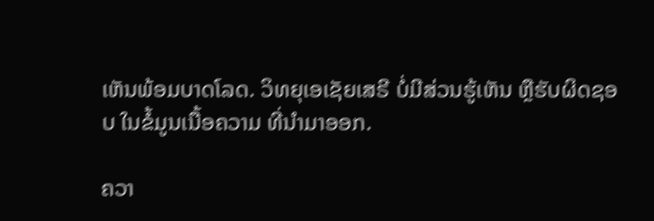ເຫັນພ້ອມບາດໂລດ. ວິທຍຸເອເຊັຍເສຣີ ບໍ່ມີສ່ວນຮູ້ເຫັນ ຫຼືຮັບຜິດຊອບ ໃນຂໍ້ມູນເນື້ອຄວາມ ທີ່ນໍາມາອອກ.

ຄວາ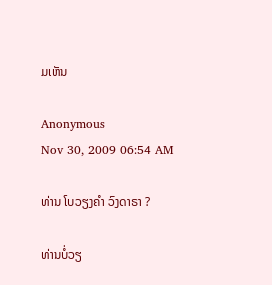ມເຫັນ

Anonymous
Nov 30, 2009 06:54 AM

ທ່ານ ໂບວຽງຄໍາ ວົງດາຣາ ?

ທ່ານບໍ່ວຽ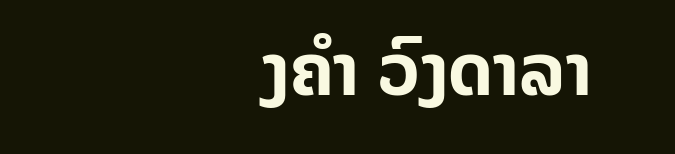ງຄຳ ວົງດາລາ